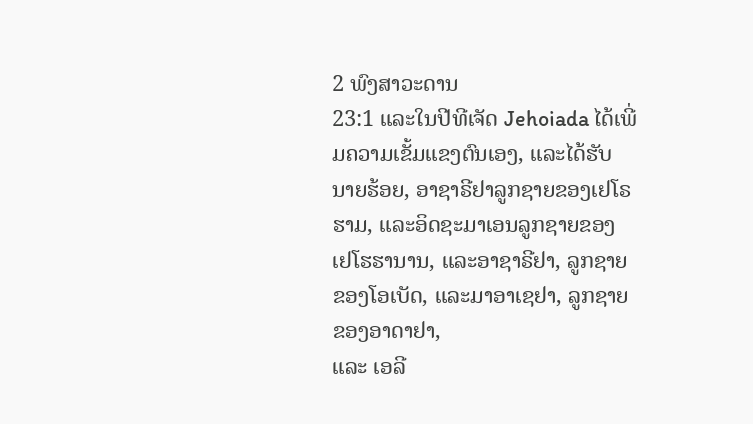2 ພົງສາວະດານ
23:1 ແລະໃນປີທີເຈັດ Jehoiada ໄດ້ເພີ່ມຄວາມເຂັ້ມແຂງຕົນເອງ, ແລະໄດ້ຮັບ
ນາຍຮ້ອຍ, ອາຊາຣີຢາລູກຊາຍຂອງເຢໂຣຮາມ, ແລະອິດຊະມາເອນລູກຊາຍຂອງ
ເຢໂຮຮານານ, ແລະອາຊາຣີຢາ, ລູກຊາຍຂອງໂອເບັດ, ແລະມາອາເຊຢາ, ລູກຊາຍຂອງອາດາຢາ,
ແລະ ເອລີ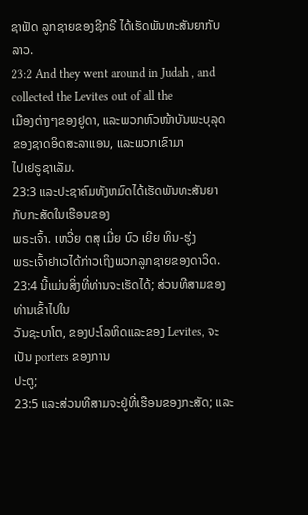ຊາຟັດ ລູກຊາຍຂອງຊີກຣີ ໄດ້ເຮັດພັນທະສັນຍາກັບລາວ.
23:2 And they went around in Judah , and collected the Levites out of all the
ເມືອງຕ່າງໆຂອງຢູດາ, ແລະພວກຫົວໜ້າບັນພະບຸລຸດຂອງຊາດອິດສະລາແອນ, ແລະພວກເຂົາມາ
ໄປເຢຣູຊາເລັມ.
23:3 ແລະປະຊາຄົມທັງຫມົດໄດ້ເຮັດພັນທະສັນຍາກັບກະສັດໃນເຮືອນຂອງ
ພຣະເຈົ້າ. ເຫວີ່ຍ ຕສຸ ເມີ່ຍ ບົວ ເຍີຍ ທິນ-ຮູ່ງ
ພຣະເຈົ້າຢາເວໄດ້ກ່າວເຖິງພວກລູກຊາຍຂອງດາວິດ.
23:4 ນີ້ແມ່ນສິ່ງທີ່ທ່ານຈະເຮັດໄດ້; ສ່ວນທີສາມຂອງທ່ານເຂົ້າໄປໃນ
ວັນຊະບາໂຕ, ຂອງປະໂລຫິດແລະຂອງ Levites, ຈະເປັນ porters ຂອງການ
ປະຕູ;
23:5 ແລະສ່ວນທີສາມຈະຢູ່ທີ່ເຮືອນຂອງກະສັດ; ແລະ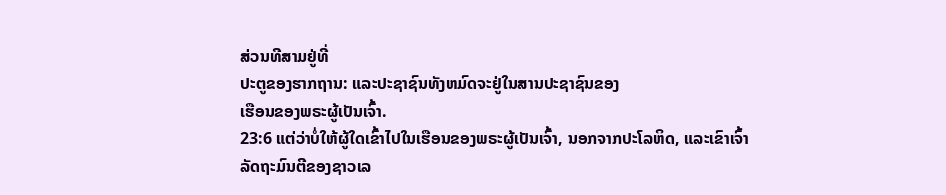ສ່ວນທີສາມຢູ່ທີ່
ປະຕູຂອງຮາກຖານ: ແລະປະຊາຊົນທັງຫມົດຈະຢູ່ໃນສານປະຊາຊົນຂອງ
ເຮືອນຂອງພຣະຜູ້ເປັນເຈົ້າ.
23:6 ແຕ່ວ່າບໍ່ໃຫ້ຜູ້ໃດເຂົ້າໄປໃນເຮືອນຂອງພຣະຜູ້ເປັນເຈົ້າ, ນອກຈາກປະໂລຫິດ, ແລະເຂົາເຈົ້າ
ລັດຖະມົນຕີຂອງຊາວເລ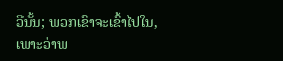ວີນັ້ນ; ພວກເຂົາຈະເຂົ້າໄປໃນ, ເພາະວ່າພ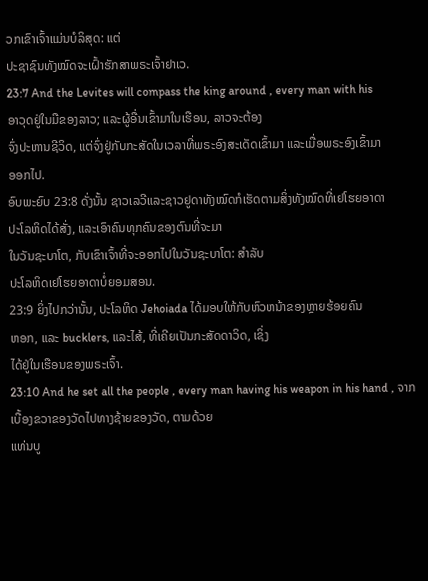ວກເຂົາເຈົ້າແມ່ນບໍລິສຸດ: ແຕ່
ປະຊາຊົນທັງໝົດຈະເຝົ້າຮັກສາພຣະເຈົ້າຢາເວ.
23:7 And the Levites will compass the king around , every man with his
ອາວຸດຢູ່ໃນມືຂອງລາວ; ແລະຜູ້ອື່ນເຂົ້າມາໃນເຮືອນ, ລາວຈະຕ້ອງ
ຈົ່ງປະຫານຊີວິດ, ແຕ່ຈົ່ງຢູ່ກັບກະສັດໃນເວລາທີ່ພຣະອົງສະເດັດເຂົ້າມາ ແລະເມື່ອພຣະອົງເຂົ້າມາ
ອອກໄປ.
ອົບພະຍົບ 23:8 ດັ່ງນັ້ນ ຊາວເລວີແລະຊາວຢູດາທັງໝົດກໍເຮັດຕາມສິ່ງທັງໝົດທີ່ເຢໂຮຍອາດາ
ປະໂລຫິດໄດ້ສັ່ງ, ແລະເອົາຄົນທຸກຄົນຂອງຕົນທີ່ຈະມາ
ໃນວັນຊະບາໂຕ, ກັບເຂົາເຈົ້າທີ່ຈະອອກໄປໃນວັນຊະບາໂຕ: ສໍາລັບ
ປະໂລຫິດເຢໂຮຍອາດາບໍ່ຍອມສອນ.
23:9 ຍິ່ງໄປກວ່ານັ້ນ, ປະໂລຫິດ Jehoiada ໄດ້ມອບໃຫ້ກັບຫົວຫນ້າຂອງຫຼາຍຮ້ອຍຄົນ
ຫອກ, ແລະ bucklers, ແລະໄສ້, ທີ່ເຄີຍເປັນກະສັດດາວິດ, ເຊິ່ງ
ໄດ້ຢູ່ໃນເຮືອນຂອງພຣະເຈົ້າ.
23:10 And he set all the people , every man having his weapon in his hand , ຈາກ
ເບື້ອງຂວາຂອງວັດໄປທາງຊ້າຍຂອງວັດ, ຕາມດ້ວຍ
ແທ່ນບູ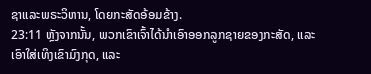ຊາແລະພຣະວິຫານ, ໂດຍກະສັດອ້ອມຂ້າງ.
23:11 ຫຼັງຈາກນັ້ນ, ພວກເຂົາເຈົ້າໄດ້ນໍາເອົາອອກລູກຊາຍຂອງກະສັດ, ແລະເອົາໃສ່ເທິງເຂົາມົງກຸດ, ແລະ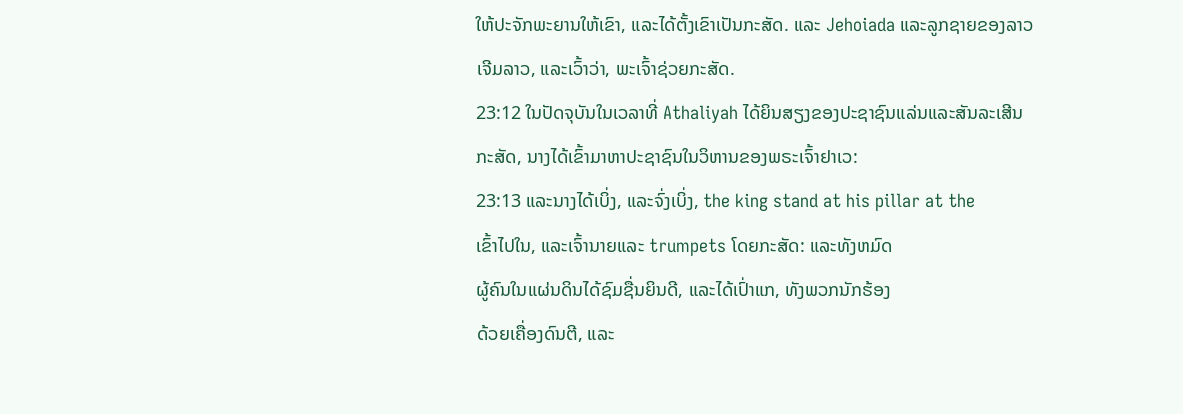ໃຫ້ປະຈັກພະຍານໃຫ້ເຂົາ, ແລະໄດ້ຕັ້ງເຂົາເປັນກະສັດ. ແລະ Jehoiada ແລະລູກຊາຍຂອງລາວ
ເຈີມລາວ, ແລະເວົ້າວ່າ, ພະເຈົ້າຊ່ວຍກະສັດ.
23:12 ໃນປັດຈຸບັນໃນເວລາທີ່ Athaliyah ໄດ້ຍິນສຽງຂອງປະຊາຊົນແລ່ນແລະສັນລະເສີນ
ກະສັດ, ນາງໄດ້ເຂົ້າມາຫາປະຊາຊົນໃນວິຫານຂອງພຣະເຈົ້າຢາເວ:
23:13 ແລະນາງໄດ້ເບິ່ງ, ແລະຈົ່ງເບິ່ງ, the king stand at his pillar at the
ເຂົ້າໄປໃນ, ແລະເຈົ້ານາຍແລະ trumpets ໂດຍກະສັດ: ແລະທັງຫມົດ
ຜູ້ຄົນໃນແຜ່ນດິນໄດ້ຊົມຊື່ນຍິນດີ, ແລະໄດ້ເປົ່າແກ, ທັງພວກນັກຮ້ອງ
ດ້ວຍເຄື່ອງດົນຕີ, ແລະ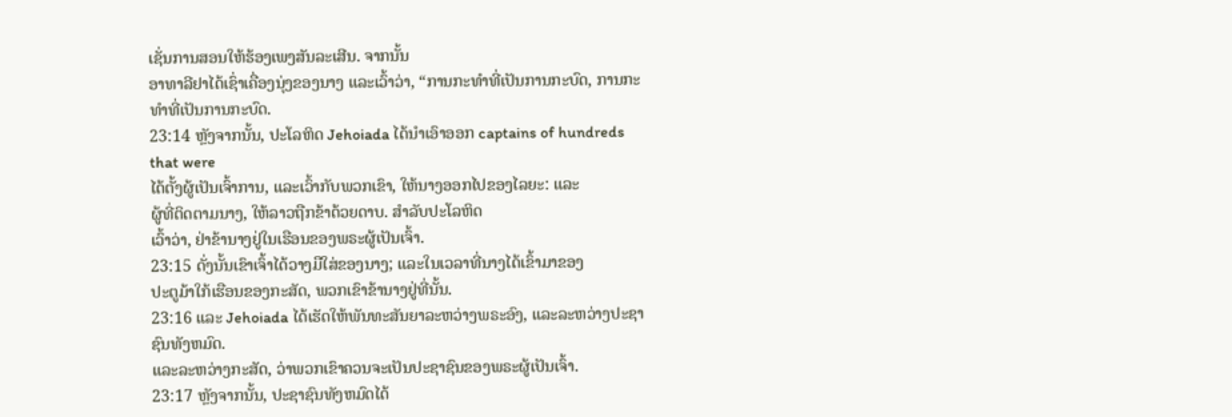ເຊັ່ນການສອນໃຫ້ຮ້ອງເພງສັນລະເສີນ. ຈາກນັ້ນ
ອາທາລີຢາໄດ້ເຊົ່າເຄື່ອງນຸ່ງຂອງນາງ ແລະເວົ້າວ່າ, “ການກະທຳທີ່ເປັນການກະບົດ, ການກະທຳທີ່ເປັນການກະບົດ.
23:14 ຫຼັງຈາກນັ້ນ, ປະໂລຫິດ Jehoiada ໄດ້ນໍາເອົາອອກ captains of hundreds that were
ໄດ້ຕັ້ງຜູ້ເປັນເຈົ້າການ, ແລະເວົ້າກັບພວກເຂົາ, ໃຫ້ນາງອອກໄປຂອງໄລຍະ: ແລະ
ຜູ້ທີ່ຕິດຕາມນາງ, ໃຫ້ລາວຖືກຂ້າດ້ວຍດາບ. ສໍາລັບປະໂລຫິດ
ເວົ້າວ່າ, ຢ່າຂ້ານາງຢູ່ໃນເຮືອນຂອງພຣະຜູ້ເປັນເຈົ້າ.
23:15 ດັ່ງນັ້ນເຂົາເຈົ້າໄດ້ວາງມືໃສ່ຂອງນາງ; ແລະໃນເວລາທີ່ນາງໄດ້ເຂົ້າມາຂອງ
ປະຕູມ້າໃກ້ເຮືອນຂອງກະສັດ, ພວກເຂົາຂ້ານາງຢູ່ທີ່ນັ້ນ.
23:16 ແລະ Jehoiada ໄດ້ເຮັດໃຫ້ພັນທະສັນຍາລະຫວ່າງພຣະອົງ, ແລະລະຫວ່າງປະຊາຊົນທັງຫມົດ.
ແລະລະຫວ່າງກະສັດ, ວ່າພວກເຂົາຄວນຈະເປັນປະຊາຊົນຂອງພຣະຜູ້ເປັນເຈົ້າ.
23:17 ຫຼັງຈາກນັ້ນ, ປະຊາຊົນທັງຫມົດໄດ້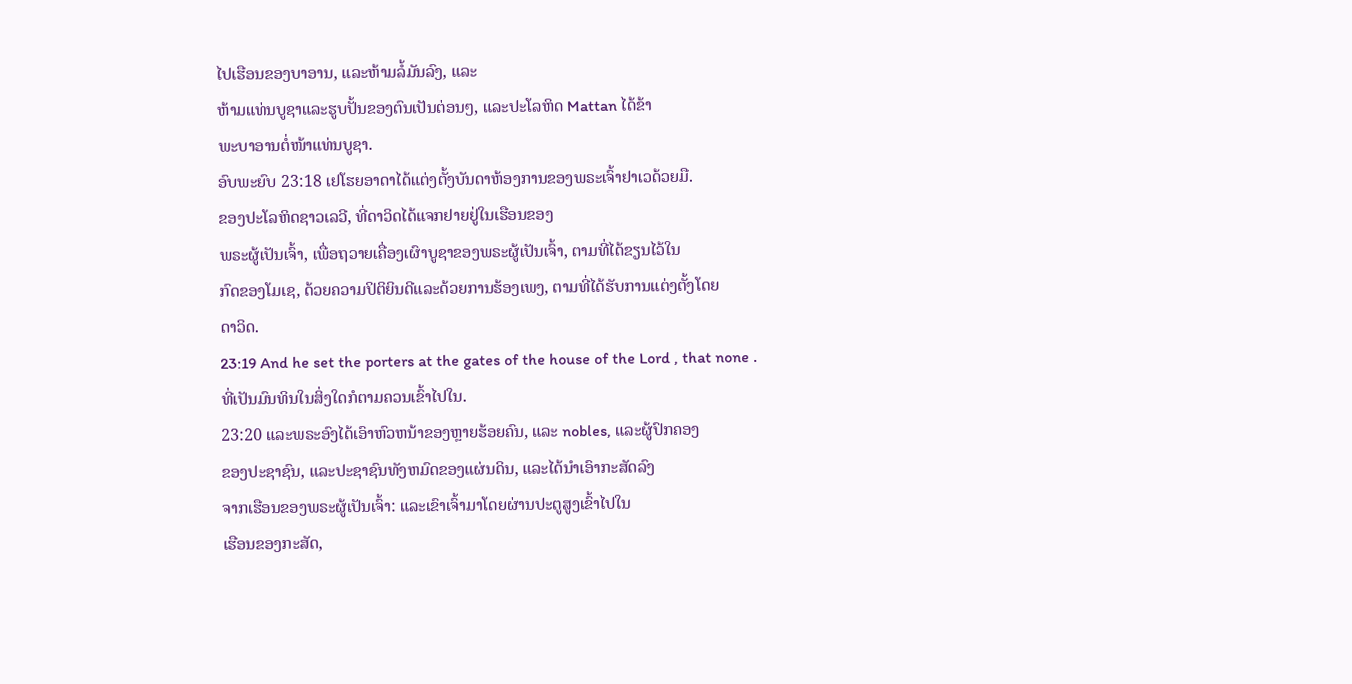ໄປເຮືອນຂອງບາອານ, ແລະຫ້າມລໍ້ມັນລົງ, ແລະ
ຫ້າມແທ່ນບູຊາແລະຮູບປັ້ນຂອງຕົນເປັນຕ່ອນໆ, ແລະປະໂລຫິດ Mattan ໄດ້ຂ້າ
ພະບາອານຕໍ່ໜ້າແທ່ນບູຊາ.
ອົບພະຍົບ 23:18 ເຢໂຮຍອາດາໄດ້ແຕ່ງຕັ້ງບັນດາຫ້ອງການຂອງພຣະເຈົ້າຢາເວດ້ວຍມື.
ຂອງປະໂລຫິດຊາວເລວີ, ທີ່ດາວິດໄດ້ແຈກຢາຍຢູ່ໃນເຮືອນຂອງ
ພຣະຜູ້ເປັນເຈົ້າ, ເພື່ອຖວາຍເຄື່ອງເຜົາບູຊາຂອງພຣະຜູ້ເປັນເຈົ້າ, ຕາມທີ່ໄດ້ຂຽນໄວ້ໃນ
ກົດຂອງໂມເຊ, ດ້ວຍຄວາມປິຕິຍິນດີແລະດ້ວຍການຮ້ອງເພງ, ຕາມທີ່ໄດ້ຮັບການແຕ່ງຕັ້ງໂດຍ
ດາວິດ.
23:19 And he set the porters at the gates of the house of the Lord , that none .
ທີ່ເປັນມົນທິນໃນສິ່ງໃດກໍຕາມຄວນເຂົ້າໄປໃນ.
23:20 ແລະພຣະອົງໄດ້ເອົາຫົວຫນ້າຂອງຫຼາຍຮ້ອຍຄົນ, ແລະ nobles, ແລະຜູ້ປົກຄອງ
ຂອງປະຊາຊົນ, ແລະປະຊາຊົນທັງຫມົດຂອງແຜ່ນດິນ, ແລະໄດ້ນໍາເອົາກະສັດລົງ
ຈາກເຮືອນຂອງພຣະຜູ້ເປັນເຈົ້າ: ແລະເຂົາເຈົ້າມາໂດຍຜ່ານປະຕູສູງເຂົ້າໄປໃນ
ເຮືອນຂອງກະສັດ,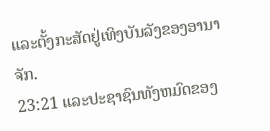ແລະຕັ້ງກະສັດຢູ່ເທິງບັນລັງຂອງອານາຈັກ.
23:21 ແລະປະຊາຊົນທັງຫມົດຂອງ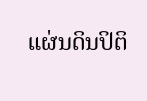ແຜ່ນດິນປິຕິ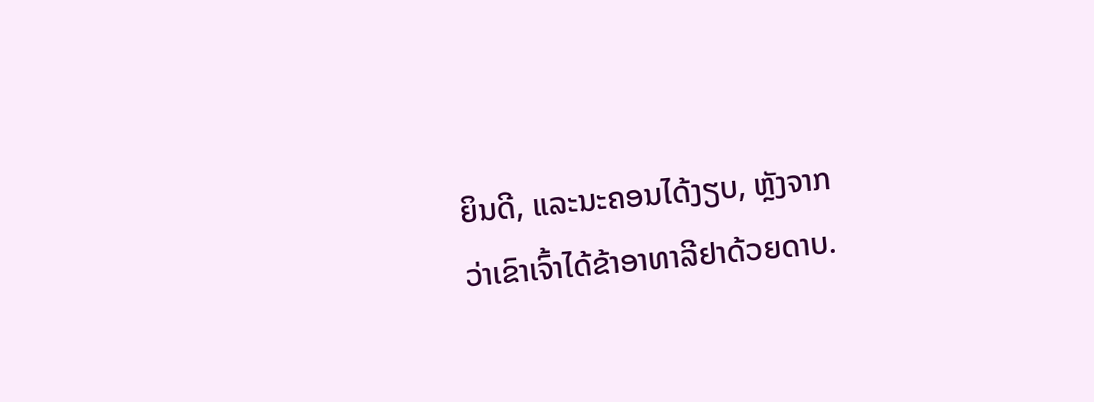ຍິນດີ, ແລະນະຄອນໄດ້ງຽບ, ຫຼັງຈາກ
ວ່າເຂົາເຈົ້າໄດ້ຂ້າອາທາລີຢາດ້ວຍດາບ.